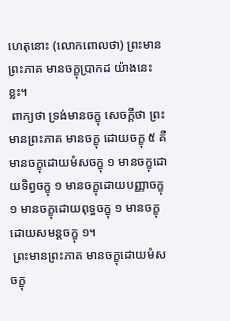ហេតុនោះ (លោកពោលថា) ព្រះមានព្រះភាគ មានចក្ខុប្រាកដ យ៉ាងនេះខ្លះ។
 ពាក្យថា ទ្រង់មានចក្ខុ សេចក្តីថា ព្រះមានព្រះភាគ មានចក្ខុ ដោយចក្ខុ ៥ គឺមានចក្ខុដោយមំសចក្ខុ ១ មានចក្ខុដោយទិព្វចក្ខុ ១ មានចក្ខុដោយបញ្ញាចក្ខុ ១ មានចក្ខុដោយពុទ្ធចក្ខុ ១ មានចក្ខុដោយសមន្តចក្ខុ ១។
 ព្រះមានព្រះភាគ មានចក្ខុដោយមំសចក្ខុ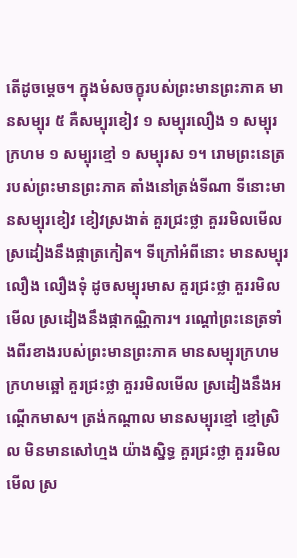តើដូចម្តេច។ ក្នុងមំសចក្ខុរបស់ព្រះមានព្រះភាគ មានសម្បុរ ៥ គឺសម្បុរខៀវ ១ សម្បុរលឿង ១ សម្បុរក្រហម ១ សម្បុរខ្មៅ ១ សម្បុរស ១។ រោមព្រះនេត្ររបស់ព្រះមានព្រះភាគ តាំងនៅត្រង់ទីណា ទីនោះមានសម្បុរខៀវ ខៀវស្រងាត់ គួរជ្រះថ្លា គួររមិលមើល ស្រដៀងនឹងផ្កាត្រកៀត។ ទីក្រៅអំពីនោះ មានសម្បុរលឿង លឿងទុំ ដូចសម្បុរមាស គួរជ្រះថ្លា គួររមិលមើល ស្រដៀងនឹងផ្កាកណ្ណិការ។ រណ្តៅព្រះនេត្រទាំងពីរខាងរបស់ព្រះមានព្រះភាគ មានសម្បុរក្រហម ក្រហមឆ្អៅ គួរជ្រះថ្លា គួររមិលមើល ស្រដៀងនឹងអណ្តើកមាស។ ត្រង់កណ្តាល មានសម្បុរខ្មៅ ខ្មៅស្រិល មិនមានសៅហ្មង យ៉ាងស្និទ្ធ គួរជ្រះថ្លា គួររមិលមើល ស្រ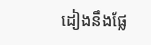ដៀងនឹងផ្លែ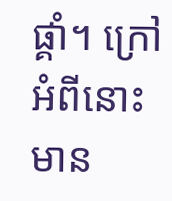ផ្គាំ។ ក្រៅអំពីនោះ មាន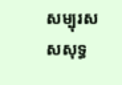សម្បុរស សសុទ្ធ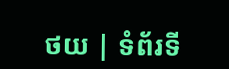ថយ | ទំព័រទី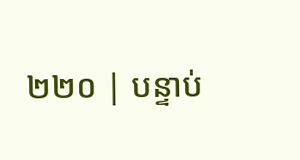២២០ | បន្ទាប់